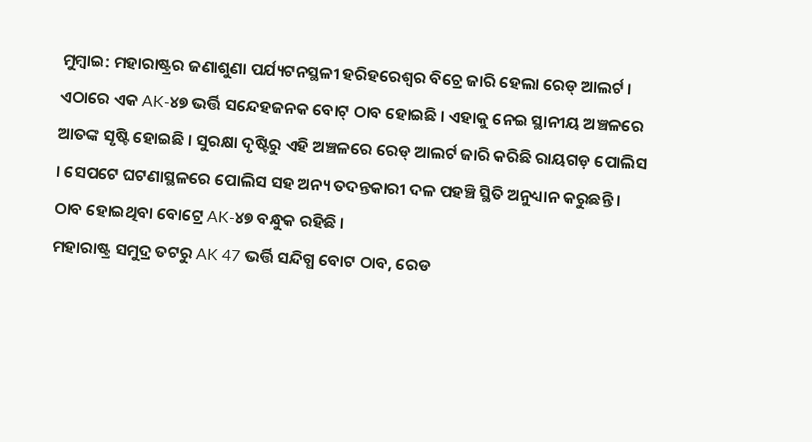ମୁମ୍ବାଇ: ମହାରାଷ୍ଟ୍ରର ଜଣାଶୁଣା ପର୍ଯ୍ୟଟନସ୍ଥଳୀ ହରିହରେଶ୍ୱର ବିଚ୍ରେ ଜାରି ହେଲା ରେଡ୍ ଆଲର୍ଟ । ଏଠାରେ ଏକ AK-୪୭ ଭର୍ତ୍ତି ସନ୍ଦେହଜନକ ବୋଟ୍ ଠାବ ହୋଇଛି । ଏହାକୁ ନେଇ ସ୍ଥାନୀୟ ଅଞ୍ଚଳରେ ଆତଙ୍କ ସୃଷ୍ଟି ହୋଇଛି । ସୁରକ୍ଷା ଦୃଷ୍ଟିରୁ ଏହି ଅଞ୍ଚଳରେ ରେଡ୍ ଆଲର୍ଟ ଜାରି କରିଛି ରାୟଗଡ଼ ପୋଲିସ । ସେପଟେ ଘଟଣାସ୍ଥଳରେ ପୋଲିସ ସହ ଅନ୍ୟ ତଦନ୍ତକାରୀ ଦଳ ପହଞ୍ଚି ସ୍ଥିତି ଅନୁଧ୍ୟାନ କରୁଛନ୍ତି । ଠାବ ହୋଇଥିବା ବୋଟ୍ରେ AK-୪୭ ବନ୍ଧୁକ ରହିଛି ।
ମହାରାଷ୍ଟ୍ର ସମୁଦ୍ର ତଟରୁ AK 47 ଭର୍ତ୍ତି ସନ୍ଦିଗ୍ଧ ବୋଟ ଠାବ, ରେଡ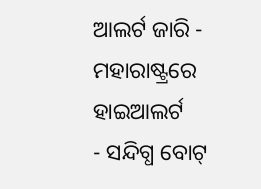ଆଲର୍ଟ ଜାରି - ମହାରାଷ୍ଟ୍ରରେ ହାଇଆଲର୍ଟ
- ସନ୍ଦିଗ୍ଧ ବୋଟ୍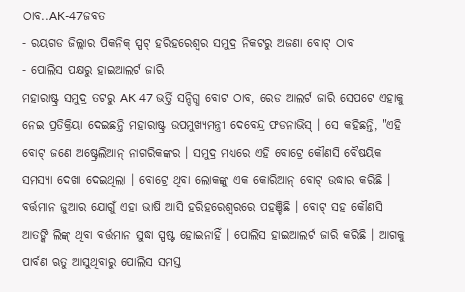ଠାବ..AK-47ଜବତ
- ରୟଗଡ ଜିଲ୍ଲାର ପିକନିକ୍ ସ୍ପଟ୍ ହରିହରେଶ୍ବର ସମୁଦ୍ର ନିକଟରୁ ଅଜଣା ବୋଟ୍ ଠାବ
- ପୋଲିସ ପକ୍ଷରୁ ହାଇଆଲର୍ଟ ଜାରି
ମହାରାଷ୍ଟ୍ର ସମୁଦ୍ର ତଟରୁ AK 47 ଭର୍ତ୍ତି ସନ୍ଦିଗ୍ଧ ବୋଟ ଠାବ, ରେଡ ଆଲର୍ଟ ଜାରି ସେପଟେ ଏହାକୁ ନେଇ ପ୍ରତିକ୍ରିୟା ଦେଇଛନ୍ତି ମହାରାଷ୍ଟ୍ର ଉପମୁଖ୍ୟମନ୍ତ୍ରୀ ଦେବେନ୍ଦ୍ର ଫଡନାଭିସ୍ । ସେ କହିଛନ୍ତି, "ଏହି ବୋଟ୍ ଜଣେ ଅଷ୍ଟ୍ରେଲିଆନ୍ ନାଗରିକଙ୍କର । ସମୁଦ୍ର ମଧ୍ୟରେ ଏହି ବୋଟ୍ରେ କୌଣସି ବୈଷୟିକ ସମସ୍ୟା ଦେଖା ଦେଇଥିଲା । ବୋଟ୍ରେ ଥିବା ଲୋକଙ୍କୁ ଏକ କୋରିଆନ୍ ବୋଟ୍ ଉଦ୍ଧାର କରିଛି । ବର୍ତ୍ତମାନ ଜୁଆର ଯୋଗୁଁ ଏହା ଭାଷି ଆସି ହରିହରେଶ୍ବରରେ ପହଞ୍ଚିଛି । ବୋଟ୍ ସହ କୌଣସି ଆତଙ୍କି ଲିଙ୍କ୍ ଥିବା ବର୍ତ୍ତମାନ ସୁଦ୍ଧା ସ୍ପଷ୍ଟ ହୋଇନାହିଁ । ପୋଲିସ ହାଇଆଲର୍ଟ ଜାରି କରିଛି । ଆଗକୁ ପାର୍ବଣ ଋତୁ ଆସୁଥିବାରୁ ପୋଲିସ ସମସ୍ତ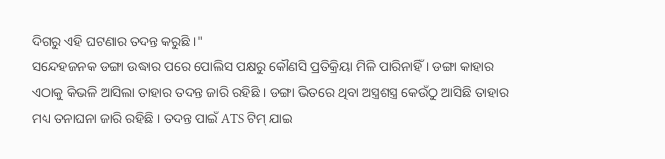ଦିଗରୁ ଏହି ଘଟଣାର ତଦନ୍ତ କରୁଛି ।"
ସନ୍ଦେହଜନକ ଡଙ୍ଗା ଉଦ୍ଧାର ପରେ ପୋଲିସ ପକ୍ଷରୁ କୌଣସି ପ୍ରତିକ୍ରିୟା ମିଳି ପାରିନାହିଁ । ଡଙ୍ଗା କାହାର ଏଠାକୁ କିଭଳି ଆସିଲା ତାହାର ତଦନ୍ତ ଜାରି ରହିଛି । ଡଙ୍ଗା ଭିତରେ ଥିବା ଅସ୍ତ୍ରଶସ୍ତ୍ର କେଉଁଠୁ ଆସିଛି ତାହାର ମଧ୍ୟ ତନାଘନା ଜାରି ରହିଛି । ତଦନ୍ତ ପାଇଁ ATS ଟିମ୍ ଯାଇ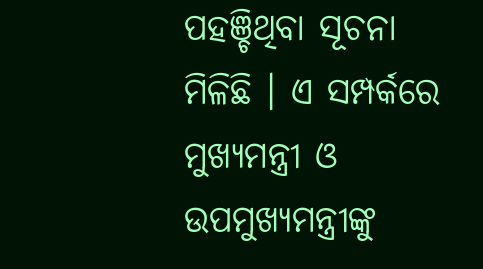ପହଞ୍ଚିଥିବା ସୂଚନା ମିଳିଛି । ଏ ସମ୍ପର୍କରେ ମୁଖ୍ୟମନ୍ତ୍ରୀ ଓ ଉପମୁଖ୍ୟମନ୍ତ୍ରୀଙ୍କୁ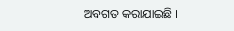ଅବଗତ କରାଯାଇଛି ।